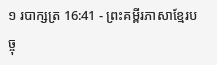១ របាក្សត្រ 16:41 - ព្រះគម្ពីរភាសាខ្មែរបច្ចុ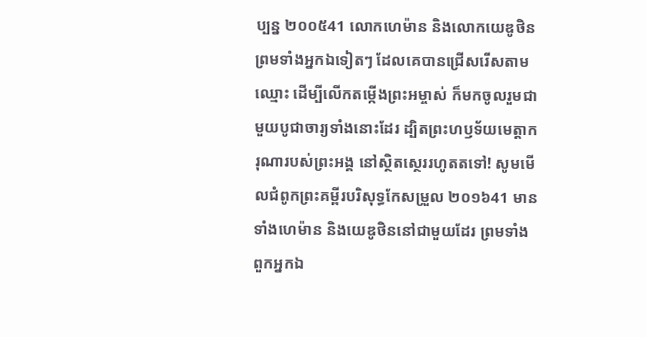ប្បន្ន ២០០៥41 លោកហេម៉ាន និងលោកយេឌូថិន ព្រមទាំងអ្នកឯទៀតៗ ដែលគេបានជ្រើសរើសតាមឈ្មោះ ដើម្បីលើកតម្កើងព្រះអម្ចាស់ ក៏មកចូលរួមជាមួយបូជាចារ្យទាំងនោះដែរ ដ្បិតព្រះហឫទ័យមេត្តាករុណារបស់ព្រះអង្គ នៅស្ថិតស្ថេររហូតតទៅ! សូមមើលជំពូកព្រះគម្ពីរបរិសុទ្ធកែសម្រួល ២០១៦41 មានទាំងហេម៉ាន និងយេឌូថិននៅជាមួយដែរ ព្រមទាំងពួកអ្នកឯ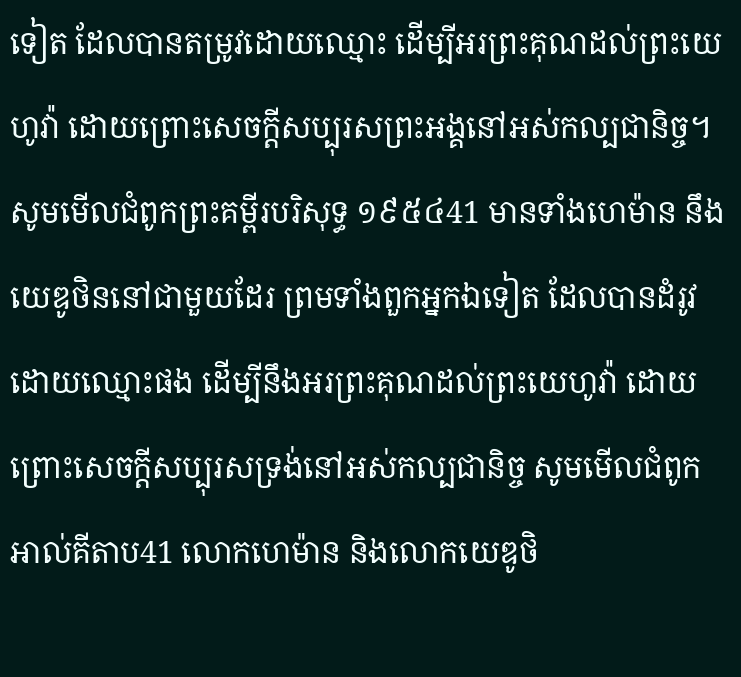ទៀត ដែលបានតម្រូវដោយឈ្មោះ ដើម្បីអរព្រះគុណដល់ព្រះយេហូវ៉ា ដោយព្រោះសេចក្ដីសប្បុរសព្រះអង្គនៅអស់កល្បជានិច្ច។ សូមមើលជំពូកព្រះគម្ពីរបរិសុទ្ធ ១៩៥៤41 មានទាំងហេម៉ាន នឹងយេឌូថិននៅជាមួយដែរ ព្រមទាំងពួកអ្នកឯទៀត ដែលបានដំរូវដោយឈ្មោះផង ដើម្បីនឹងអរព្រះគុណដល់ព្រះយេហូវ៉ា ដោយព្រោះសេចក្ដីសប្បុរសទ្រង់នៅអស់កល្បជានិច្ច សូមមើលជំពូកអាល់គីតាប41 លោកហេម៉ាន និងលោកយេឌូថិ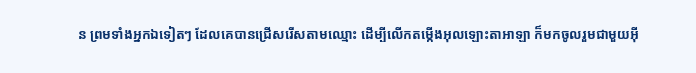ន ព្រមទាំងអ្នកឯទៀតៗ ដែលគេបានជ្រើសរើសតាមឈ្មោះ ដើម្បីលើកតម្កើងអុលឡោះតាអាឡា ក៏មកចូលរួមជាមួយអ៊ី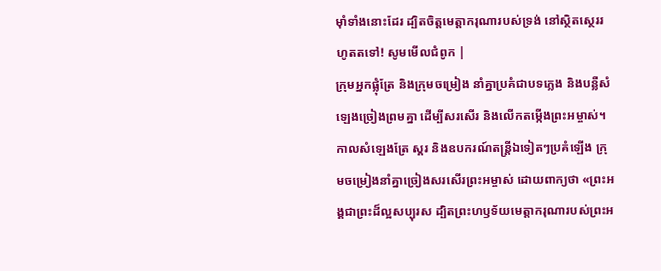មុាំទាំងនោះដែរ ដ្បិតចិត្តមេត្តាករុណារបស់ទ្រង់ នៅស្ថិតស្ថេររហូតតទៅ! សូមមើលជំពូក |
ក្រុមអ្នកផ្លុំត្រែ និងក្រុមចម្រៀង នាំគ្នាប្រគំជាបទភ្លេង និងបន្លឺសំឡេងច្រៀងព្រមគ្នា ដើម្បីសរសើរ និងលើកតម្កើងព្រះអម្ចាស់។ កាលសំឡេងត្រែ ស្គរ និងឧបករណ៍តន្ត្រីឯទៀតៗប្រគំឡើង ក្រុមចម្រៀងនាំគ្នាច្រៀងសរសើរព្រះអម្ចាស់ ដោយពាក្យថា «ព្រះអង្គជាព្រះដ៏ល្អសប្បុរស ដ្បិតព្រះហឫទ័យមេត្តាករុណារបស់ព្រះអ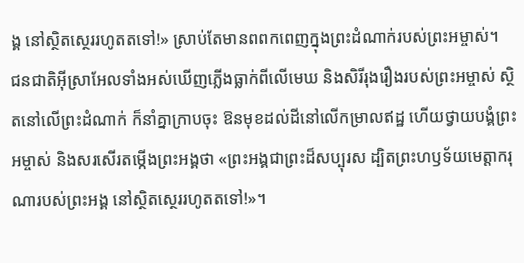ង្គ នៅស្ថិតស្ថេររហូតតទៅ!» ស្រាប់តែមានពពកពេញក្នុងព្រះដំណាក់របស់ព្រះអម្ចាស់។
ជនជាតិអ៊ីស្រាអែលទាំងអស់ឃើញភ្លើងធ្លាក់ពីលើមេឃ និងសិរីរុងរឿងរបស់ព្រះអម្ចាស់ ស្ថិតនៅលើព្រះដំណាក់ ក៏នាំគ្នាក្រាបចុះ ឱនមុខដល់ដីនៅលើកម្រាលឥដ្ឋ ហើយថ្វាយបង្គំព្រះអម្ចាស់ និងសរសើរតម្កើងព្រះអង្គថា «ព្រះអង្គជាព្រះដ៏សប្បុរស ដ្បិតព្រះហឫទ័យមេត្តាករុណារបស់ព្រះអង្គ នៅស្ថិតស្ថេររហូតតទៅ!»។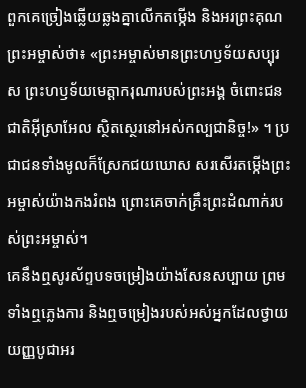ពួកគេច្រៀងឆ្លើយឆ្លងគ្នាលើកតម្កើង និងអរព្រះគុណព្រះអម្ចាស់ថា៖ «ព្រះអម្ចាស់មានព្រះហឫទ័យសប្បុរស ព្រះហឫទ័យមេត្តាករុណារបស់ព្រះអង្គ ចំពោះជនជាតិអ៊ីស្រាអែល ស្ថិតស្ថេរនៅអស់កល្បជានិច្ច!» ។ ប្រជាជនទាំងមូលក៏ស្រែកជយឃោស សរសើរតម្កើងព្រះអម្ចាស់យ៉ាងកងរំពង ព្រោះគេចាក់គ្រឹះព្រះដំណាក់របស់ព្រះអម្ចាស់។
គេនឹងឮសូរស័ព្ទបទចម្រៀងយ៉ាងសែនសប្បាយ ព្រមទាំងឮភ្លេងការ និងឮចម្រៀងរបស់អស់អ្នកដែលថ្វាយយញ្ញបូជាអរ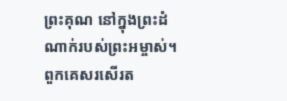ព្រះគុណ នៅក្នុងព្រះដំណាក់របស់ព្រះអម្ចាស់។ ពួកគេសរសើរត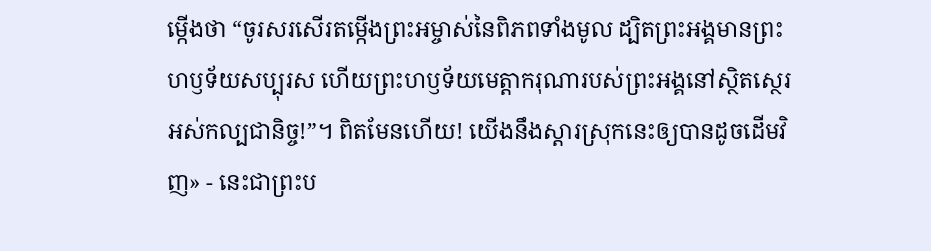ម្កើងថា “ចូរសរសើរតម្កើងព្រះអម្ចាស់នៃពិភពទាំងមូល ដ្បិតព្រះអង្គមានព្រះហឫទ័យសប្បុរស ហើយព្រះហឫទ័យមេត្តាករុណារបស់ព្រះអង្គនៅស្ថិតស្ថេរអស់កល្បជានិច្ច!”។ ពិតមែនហើយ! យើងនឹងស្ដារស្រុកនេះឲ្យបានដូចដើមវិញ» - នេះជាព្រះប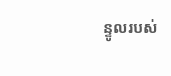ន្ទូលរបស់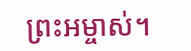ព្រះអម្ចាស់។